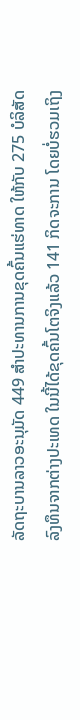ລັດຖະບານລາວອະນຸມັດ 449 ສຳປະທານການຂຸດຄົ້ນແຮ່ທາດ ໃຫ້ກັບ 275 ບໍລິສັດ
ລົງທຶນຈາກຕ່າງປະເທດ ໃນນີ້ໄດ້ຂຸດຄົ້ນໂຕຈິງແລ້ວ 141 ກິດຈະການ ໂດຍບໍ່ຮວມເຖິງ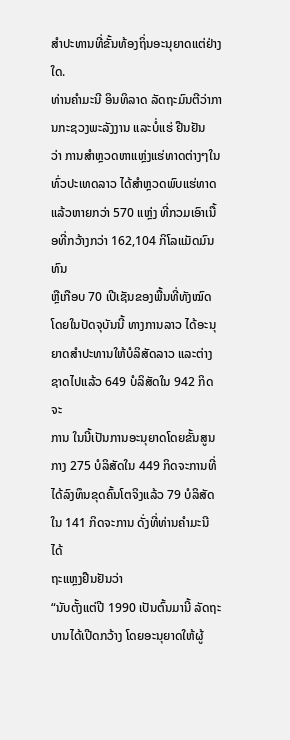ສຳປະທານທີ່ຂັ້ນທ້ອງຖິ່ນອະນຸຍາດແຕ່ຢ່າງໃດ.
ທ່ານຄຳມະນີ ອິນທິລາດ ລັດຖະມົນຕີວ່າການກະຊວງພະລັງງານ ແລະບໍ່ແຮ່ ຢືນຢັນ
ວ່າ ການສຳຫຼວດຫາແຫຼ່ງແຮ່ທາດຕ່າງໆໃນທົ່ວປະເທດລາວ ໄດ້ສຳຫຼວດພົບແຮ່ທາດ
ແລ້ວຫາຍກວ່າ 570 ແຫຼ່ງ ທີ່ກວມເອົາເນື້ອທີ່ກວ້າງກວ່າ 162,104 ກິໂລແມັດມົນທົນ
ຫຼືເກືອບ 70 ເປີເຊັນຂອງພື້ນທີ່ທັງໝົດ ໂດຍໃນປັດຈຸບັນນີ້ ທາງການລາວ ໄດ້ອະນຸ
ຍາດສຳປະທານໃຫ້ບໍລິສັດລາວ ແລະຕ່າງຊາດໄປແລ້ວ 649 ບໍລິສັດໃນ 942 ກິດຈະ
ການ ໃນນີ້ເປັນການອະນຸຍາດໂດຍຂັ້ນສູນກາງ 275 ບໍລິສັດໃນ 449 ກິດຈະການທີ່
ໄດ້ລົງທຶນຂຸດຄົ້ນໂຕຈິງແລ້ວ 79 ບໍລິສັດ ໃນ 141 ກິດຈະການ ດັ່ງທີ່ທ່ານຄຳມະນີ ໄດ້
ຖະແຫຼງຢືນຢັນວ່າ
“ນັບຕັ້ງແຕ່ປີ 1990 ເປັນຕົ້ນມານີ້ ລັດຖະບານໄດ້ເປີດກວ້າງ ໂດຍອະນຸຍາດໃຫ້ຜູ້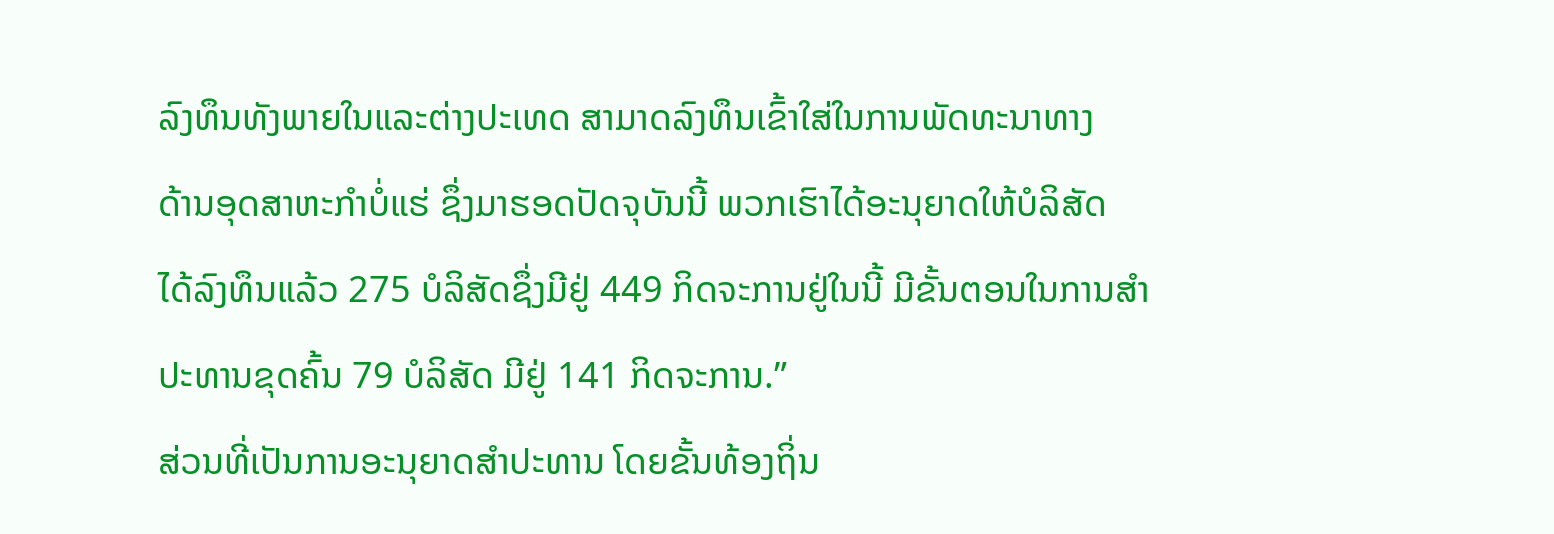ລົງທຶນທັງພາຍໃນແລະຕ່າງປະເທດ ສາມາດລົງທຶນເຂົ້າໃສ່ໃນການພັດທະນາທາງ
ດ້ານອຸດສາຫະກຳບໍ່ແຮ່ ຊຶ່ງມາຮອດປັດຈຸບັນນີ້ ພວກເຮົາໄດ້ອະນຸຍາດໃຫ້ບໍລິສັດ
ໄດ້ລົງທຶນແລ້ວ 275 ບໍລິສັດຊຶ່ງມີຢູ່ 449 ກິດຈະການຢູ່ໃນນີ້ ມີຂັ້ນຕອນໃນການສຳ
ປະທານຂຸດຄົ້ນ 79 ບໍລິສັດ ມີຢູ່ 141 ກິດຈະການ.”
ສ່ວນທີ່ເປັນການອະນຸຍາດສຳປະທານ ໂດຍຂັ້ນທ້ອງຖິ່ນ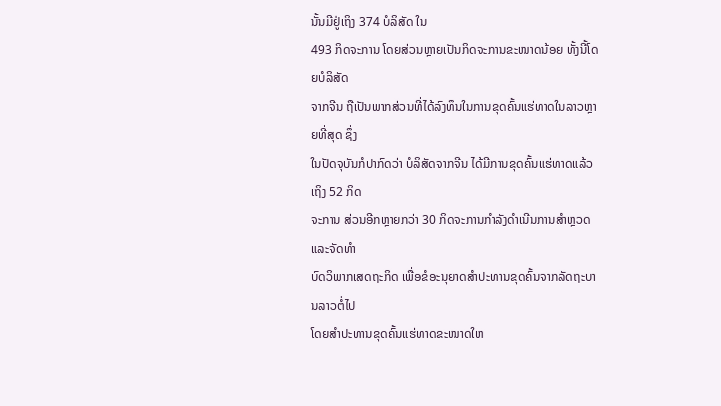ນັ້ນມີຢູ່ເຖິງ 374 ບໍລິສັດ ໃນ
493 ກິດຈະການ ໂດຍສ່ວນຫຼາຍເປັນກິດຈະການຂະໜາດນ້ອຍ ທັ້ງນີ້ໂດຍບໍລິສັດ
ຈາກຈີນ ຖືເປັນພາກສ່ວນທີ່ໄດ້ລົງທຶນໃນການຂຸດຄົ້ນແຮ່ທາດໃນລາວຫຼາຍທີ່ສຸດ ຊຶ່ງ
ໃນປັດຈຸບັນກໍປາກົດວ່າ ບໍລິສັດຈາກຈີນ ໄດ້ມີການຂຸດຄົ້ນແຮ່ທາດແລ້ວ ເຖິງ 52 ກິດ
ຈະການ ສ່ວນອີກຫຼາຍກວ່າ 30 ກິດຈະການກຳລັງດຳເນີນການສຳຫຼວດ ແລະຈັດທຳ
ບົດວິພາກເສດຖະກິດ ເພື່ອຂໍອະນຸຍາດສຳປະທານຂຸດຄົ້ນຈາກລັດຖະບານລາວຕໍ່ໄປ
ໂດຍສຳປະທານຂຸດຄົ້ນແຮ່ທາດຂະໜາດໃຫ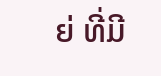ຍ່ ທີ່ມີ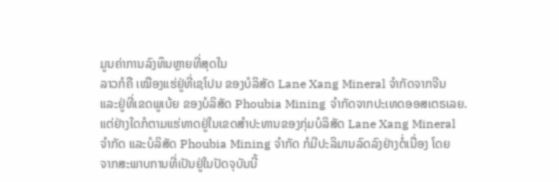ມູນຄ່າການລົງທຶນຫຼາຍທີ່ສຸດໃນ
ລາວກໍຄື ເໝືອງແຮ່ຢູ່ທີ່ເຊໂປນ ຂອງບໍລິສັດ Lane Xang Mineral ຈຳກັດຈາກຈີນ
ແລະຢູ່ທີ່ເຂດພູເບ້ຍ ຂອງບໍລິສັດ Phoubia Mining ຈຳກັດຈາກປະເທດອອສເຕຣເລຍ.
ແຕ່ຢ່າງໃດກໍຕາມແຮ່ທາດຢູ່ໃນເຂດສຳປະທານຂອງກຸ່ມບໍລິສັດ Lane Xang Mineral
ຈຳກັດ ແລະບໍລິສັດ Phoubia Mining ຈຳກັດ ກໍມີປະລິມານລົດລົງຢ່າງຕໍ່ເນື່ອງ ໂດຍ
ຈາກສະພາບການທີ່ເປັນຢູ່ໃນປັດຈຸບັນນີ້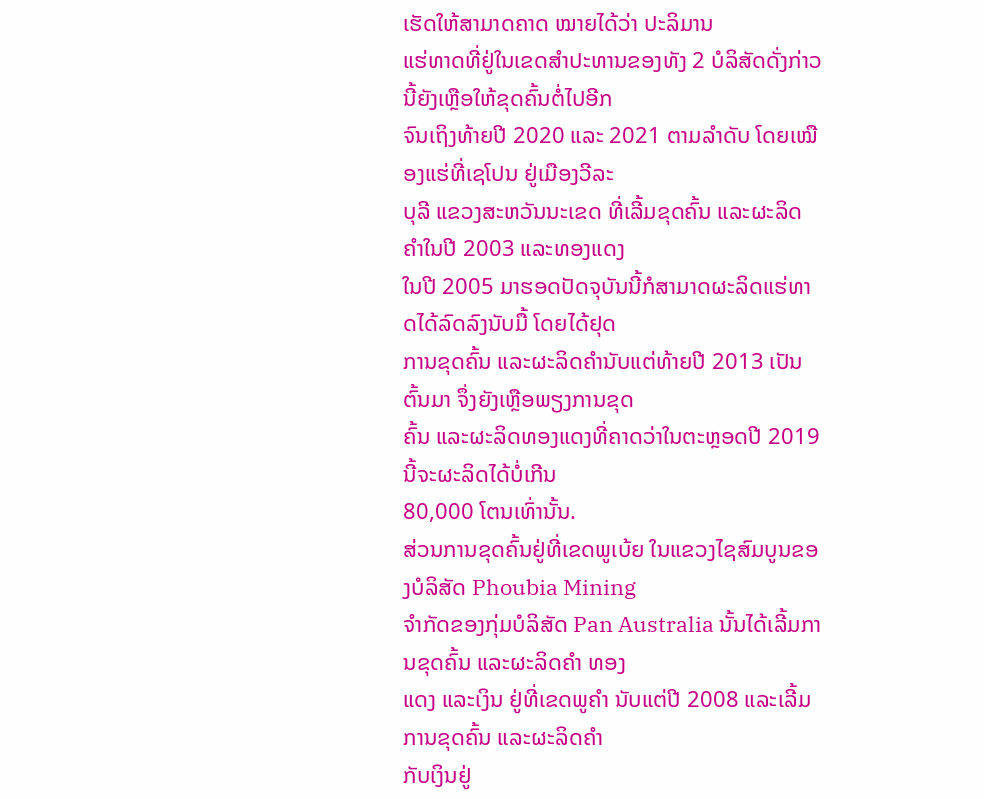ເຮັດໃຫ້ສາມາດຄາດ ໝາຍໄດ້ວ່າ ປະລິມານ
ແຮ່ທາດທີ່ຢູ່ໃນເຂດສຳປະທານຂອງທັງ 2 ບໍລິສັດດັ່ງກ່າວນີ້ຍັງເຫຼືອໃຫ້ຂຸດຄົ້ນຕໍ່ໄປອີກ
ຈົນເຖິງທ້າຍປີ 2020 ແລະ 2021 ຕາມລຳດັບ ໂດຍເໝືອງແຮ່ທີ່ເຊໂປນ ຢູ່ເມືອງວີລະ
ບຸລີ ແຂວງສະຫວັນນະເຂດ ທີ່ເລີ້ມຂຸດຄົ້ນ ແລະຜະລິດຄຳໃນປີ 2003 ແລະທອງແດງ
ໃນປີ 2005 ມາຮອດປັດຈຸບັນນີ້ກໍສາມາດຜະລິດແຮ່ທາດໄດ້ລົດລົງນັບມື້ ໂດຍໄດ້ຢຸດ
ການຂຸດຄົ້ນ ແລະຜະລິດຄຳນັບແຕ່ທ້າຍປີ 2013 ເປັນຕົ້ນມາ ຈຶ່ງຍັງເຫຼືອພຽງການຂຸດ
ຄົ້ນ ແລະຜະລິດທອງແດງທີ່ຄາດວ່າໃນຕະຫຼອດປີ 2019 ນີ້ຈະຜະລິດໄດ້ບໍ່ເກີນ
80,000 ໂຕນເທົ່ານັ້ນ.
ສ່ວນການຂຸດຄົ້ນຢູ່ທີ່ເຂດພູເບ້ຍ ໃນແຂວງໄຊສົມບູນຂອງບໍລິສັດ Phoubia Mining
ຈຳກັດຂອງກຸ່ມບໍລິສັດ Pan Australia ນັ້ນໄດ້ເລີ້ມການຂຸດຄົ້ນ ແລະຜະລິດຄຳ ທອງ
ແດງ ແລະເງິນ ຢູ່ທີ່ເຂດພູຄຳ ນັບແຕ່ປີ 2008 ແລະເລີ້ມການຂຸດຄົ້ນ ແລະຜະລິດຄຳ
ກັບເງິນຢູ່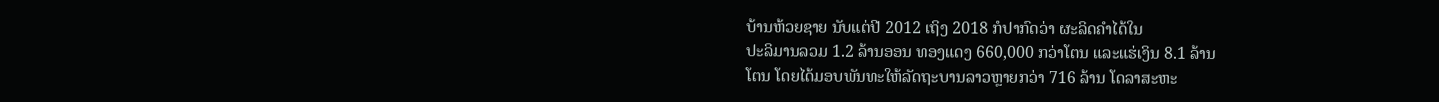ບ້ານຫ້ວຍຊາຍ ນັບແຕ່ປີ 2012 ເຖິງ 2018 ກໍປາກົດວ່າ ຜະລິດຄຳໄດ້ໃນ
ປະລິມານລວມ 1.2 ລ້ານອອນ ທອງແດງ 660,000 ກວ່າໂຕນ ແລະແຮ່ເງິນ 8.1 ລ້ານ
ໂຕນ ໂດຍໄດ້ມອບພັນທະໃຫ້ລັດຖະບານລາວຫຼາຍກວ່າ 716 ລ້ານ ໂດລາສະຫະ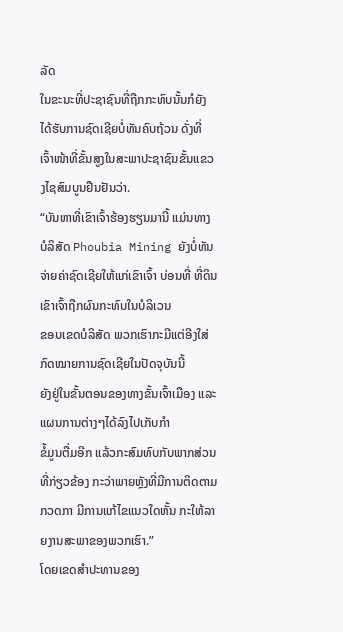ລັດ
ໃນຂະນະທີ່ປະຊາຊົນທີ່ຖືກກະທົບນັ້ນກໍຍັງໄດ້ຮັບການຊົດເຊີຍບໍ່ທັນຄົບຖ້ວນ ດັ່ງທີ່
ເຈົ້າໜ້າທີ່ຂັ້ນສູງໃນສະພາປະຊາຊົນຂັ້ນແຂວງໄຊສົມບູນຢືນຢັນວ່າ.
“ບັນຫາທີ່ເຂົາເຈົ້າຮ້ອງຮຽນມານີ້ ແມ່ນທາງບໍລິສັດ Phoubia Mining ຍັງບໍ່ທັນ
ຈ່າຍຄ່າຊົດເຊີຍໃຫ້ແກ່ເຂົາເຈົ້າ ບ່ອນທີ່ ທີ່ດິນເຂົາເຈົ້າຖືກຜົນກະທົບໃນບໍລິເວນ
ຂອບເຂດບໍລິສັດ ພວກເຮົາກະມີແຕ່ອີງໃສ່ກົດໝາຍການຊົດເຊີຍໃນປັດຈຸບັນນີ້
ຍັງຢູ່ໃນຂັ້ນຕອນຂອງທາງຂັ້ນເຈົ້າເມືອງ ແລະແຜນການຕ່າງໆໄດ້ລົງໄປເກັບກຳ
ຂໍ້ມູນຕື່ມອີກ ແລ້ວກະສົມທົບກັບພາກສ່ວນທີ່ກ່ຽວຂ້ອງ ກະວ່າພາຍຫຼັງທີ່ມີການຕິດຕາມກວດກາ ມີການແກ້ໄຂແນວໃດຫັ້ນ ກະໃຫ້ລາຍງານສະພາຂອງພວກເຮົາ.”
ໂດຍເຂດສຳປະທານຂອງ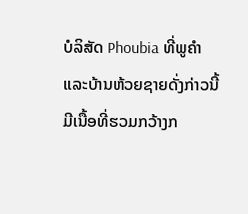ບໍລິສັດ Phoubia ທີ່ພູຄຳ ແລະບ້ານຫ້ວຍຊາຍດັ່ງກ່າວນີ້
ມີເນື້ອທີ່ຮວມກວ້າງກ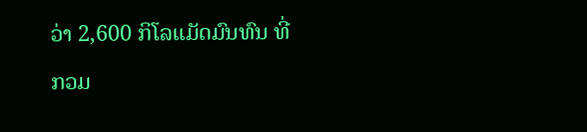ວ່າ 2,600 ກິໂລແມັດມົນທົນ ທີ່ກວມ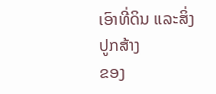ເອົາທີ່ດິນ ແລະສິ່ງປູກສ້າງ
ຂອງ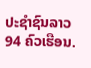ປະຊຳຊົນລາວ 94 ຄົວເຮືອນ.